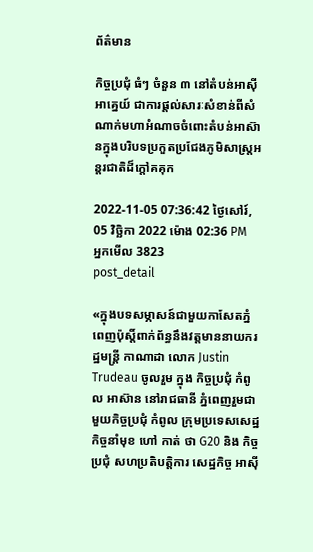ព័ត៌មាន

កិច្ចប្រជុំ ធំៗ ចំនួន ៣ នៅតំបន់អាស៊ីអាគ្នេយ៍ ជាការផ្តល់សារៈសំខាន់ពីសំណាក់មហាអំណាចចំពោះតំបន់អាស៊ានក្នុងបរិបទប្រកួតប្រជែងភូមិសាស្ត្រអន្តរជាតិដ៏ក្តៅគគុក

2022-11-05 07:36:42 ថ្ងៃសៅរ៍, 05 វិច្ឆិកា 2022 ម៉ោង 02:36 PM
អ្នកមើល 3823
post_detail

«ក្នុងបទសម្ភាសន៍ជាមួយកាសែតភ្នំពេញប៉ុស្តិ៍ពាក់ព័ន្ធនឹងវត្តមាននាយករដ្ឋមន្ត្រី កាណាដា លោក Justin Trudeau ចូលរួម ក្នុង កិច្ចប្រជុំ កំពូល អាស៊ាន នៅរាជធានី ភ្នំពេញរួមជាមួយកិច្ចប្រជុំ កំពូល ក្រុមប្រទេសសេដ្ឋកិច្ចនាំមុខ ហៅ កាត់ ថា G20 និង កិច្ចប្រជុំ សហប្រតិបត្តិការ សេដ្ឋកិច្ច អាស៊ី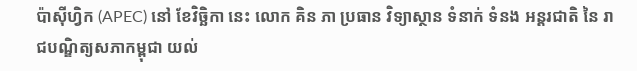ប៉ាស៊ីហ្វិក (APEC) នៅ ខែវិច្ឆិកា នេះ លោក គិន ភា ប្រធាន វិទ្យាស្ថាន ទំនាក់ ទំនង អន្តរជាតិ នៃ រាជបណ្ឌិត្យសភាកម្ពុជា យល់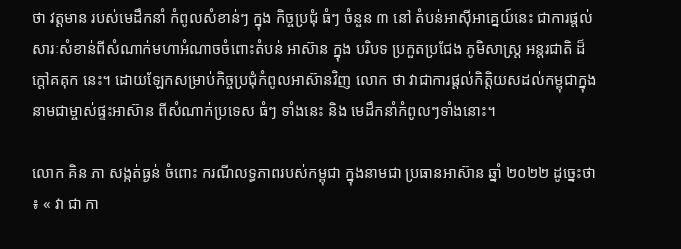ថា វត្តមាន របស់មេដឹកនាំ កំពូលសំខាន់ៗ ក្នុង កិច្ចប្រជុំ ធំៗ ចំនួន ៣ នៅ តំបន់អាស៊ីអាគ្នេយ៍នេះ ជាការផ្តល់សារៈសំខាន់ពីសំណាក់មហាអំណាចចំពោះតំបន់ អាស៊ាន ក្នុង បរិបទ ប្រកួតប្រជែង ភូមិសាស្ត្រ អន្តរជាតិ ដ៏ក្តៅគគុក នេះ។ ដោយឡែកសម្រាប់កិច្ចប្រជុំកំពូលអាស៊ានវិញ លោក ថា វាជាការផ្តល់កិត្តិយសដល់កម្ពុជាក្នុងនាមជាម្ចាស់ផ្ទះអាស៊ាន ពីសំណាក់ប្រទេស ធំៗ ទាំងនេះ និង មេដឹកនាំកំពូលៗទាំងនោះ។

លោក គិន ភា សង្កត់ធ្ងន់ ចំពោះ ករណីលទ្ធភាពរបស់កម្ពុជា ក្នុងនាមជា ប្រធានអាស៊ាន ឆ្នាំ ២០២២ ដូច្នេះថា ៖ « វា ជា កា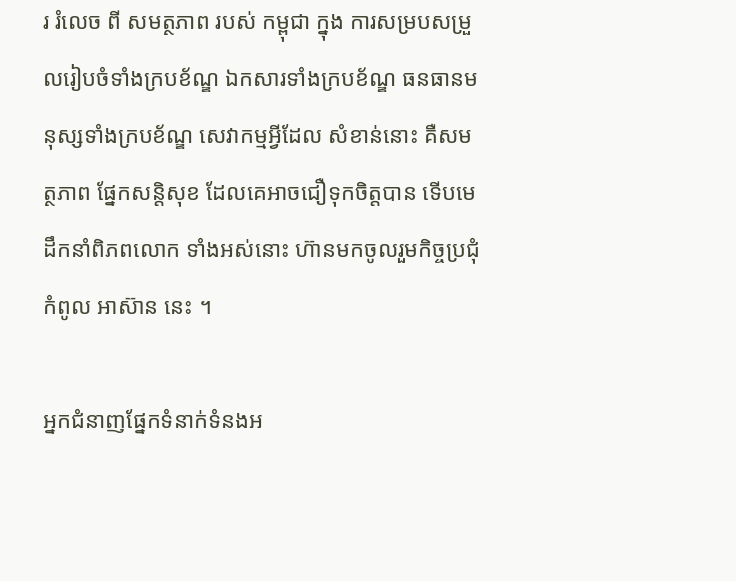រ រំលេច ពី សមត្ថភាព របស់ កម្ពុជា ក្នុង ការសម្របសម្រួលរៀបចំទាំងក្របខ័ណ្ឌ ឯកសារទាំងក្របខ័ណ្ឌ ធនធានមនុស្សទាំងក្របខ័ណ្ឌ សេវាកម្មអ្វីដែល សំខាន់នោះ គឺសមត្ថភាព ផ្នែកសន្តិសុខ ដែលគេអាចជឿទុកចិត្តបាន ទើបមេដឹកនាំពិភពលោក ទាំងអស់នោះ ហ៊ានមកចូលរួមកិច្ចប្រជុំកំពូល អាស៊ាន នេះ ។

អ្នកជំនាញផ្នែកទំនាក់ទំនងអ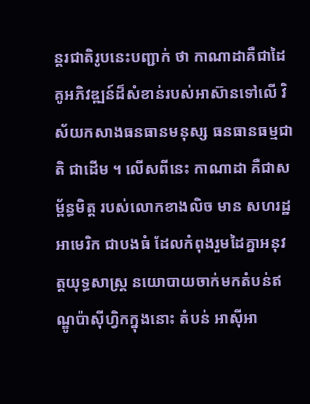ន្តរជាតិរូបនេះបញ្ជាក់ ថា កាណាដាគឺជាដៃគូអភិវឌ្ឍន៍ដ៏សំខាន់របស់អាស៊ានទៅលើ វិស័យកសាងធនធានមនុស្ស ធនធានធម្មជាតិ ជាដើម ។ លើសពីនេះ កាណាដា គឺជាសម្ព័ន្ធមិត្ត របស់លោកខាងលិច មាន សហរដ្ឋអាមេរិក ជាបងធំ ដែលកំពុងរួមដៃគ្នាអនុវត្តយុទ្ធសាស្ត្រ នយោបាយចាក់មកតំបន់ឥណ្ឌូប៉ាស៊ីហ្វិកក្នុងនោះ តំបន់ អាស៊ីអា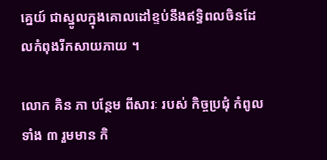គ្នេយ៍ ជាស្នូលក្នុងគោលដៅខ្ទប់នឹងឥទ្ធិពលចិនដែលកំពុងរីកសាយភាយ ។

លោក គិន ភា បន្ថែម ពីសារៈ របស់ កិច្ចប្រជុំ កំពូល ទាំង ៣ រួមមាន កិ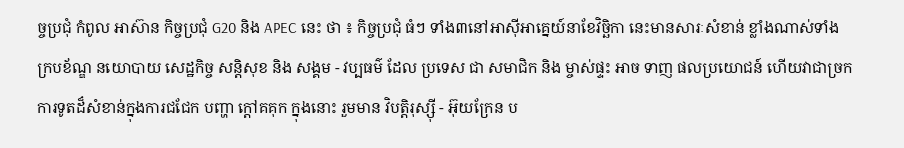ច្ចប្រជុំ កំពូល អាស៊ាន កិច្ចប្រជុំ G20 និង APEC នេះ ថា ៖ កិច្ចប្រជុំ ធំៗ ទាំង៣នៅអាស៊ីអាគ្នេយ៍នាខែវិច្ឆិកា នេះមានសារៈសំខាន់ ខ្លាំងណាស់ទាំងក្របខ័ណ្ឌ នយោបាយ សេដ្ឋកិច្ច សន្តិសុខ និង សង្គម - វប្បធម៌ ដែល ប្រទេស ជា សមាជិក និង ម្ចាស់ផ្ទះ អាច ទាញ ផលប្រយោជន៍ ហើយវាជាច្រកការទូតដ៏សំខាន់ក្នុងការជជែក បញ្ហា ក្តៅគគុក ក្នុងនោះ រួមមាន វិបត្តិរុស្ស៊ី - អ៊ុយក្រែន ប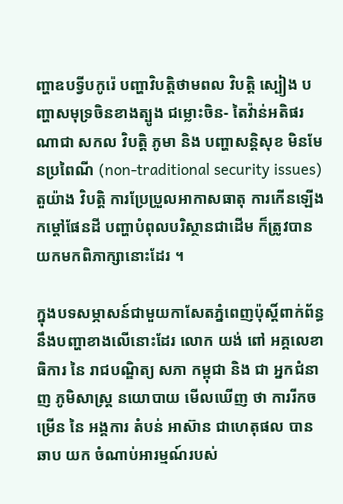ញ្ហាឧបទ្វីបកូរ៉េ បញ្ហាវិបត្តិថាមពល វិបត្តិ ស្បៀង បញ្ហាសមុទ្រចិនខាងត្បូង ជម្លោះចិន- តៃវ៉ាន់អតិផរណាជា សកល វិបត្តិ ភូមា និង បញ្ហាសន្តិសុខ មិនមែនប្រពៃណី (non-traditional security issues) តួយ៉ាង វិបត្តិ ការប្រែប្រួលអាកាសធាតុ ការកើនឡើងកម្តៅផែនដី បញ្ហាបំពុលបរិស្ថានជាដើម ក៏ត្រូវបានយកមកពិភាក្សានោះដែរ ។

ក្នុងបទសម្ភាសន៍ជាមួយកាសែតភ្នំពេញប៉ុស្តិ៍ពាក់ព័ន្ធនឹងបញ្ហាខាងលើនោះដែរ លោក យង់ ពៅ អគ្គលេខាធិការ នៃ រាជបណ្ឌិត្យ សភា កម្ពុជា និង ជា អ្នកជំនាញ ភូមិសាស្ត្រ នយោបាយ មើលឃើញ ថា ការរីកចម្រើន នៃ អង្គការ តំបន់ អាស៊ាន ជាហេតុផល បាន ឆាប យក ចំណាប់អារម្មណ៍របស់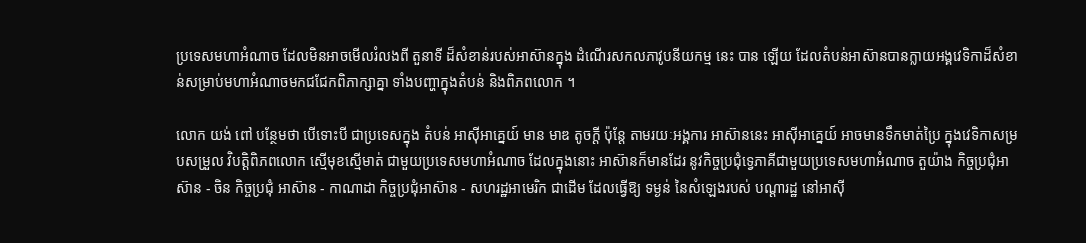ប្រទេសមហាអំណាច ដែលមិនអាចមើលរំលងពី តួនាទី ដ៏សំខាន់របស់អាស៊ានក្នុង ដំណើរសកលភាវូបនីយកម្ម នេះ បាន ឡើយ ដែលតំបន់អាស៊ានបានក្លាយអង្គវេទិកាដ៏សំខាន់សម្រាប់មហាអំណាចមកជជែកពិភាក្សាគ្នា ទាំងបញ្ហាក្នុងតំបន់ និងពិភពលោក ។

លោក យង់ ពៅ បន្ថែមថា បើទោះបី ជាប្រទេសក្នុង តំបន់ អាស៊ីអាគ្នេយ៍ មាន មាឌ តូចក្តី ប៉ុន្តែ តាមរយៈអង្គការ អាស៊ាននេះ អាស៊ីអាគ្នេយ៍ អាចមានទឹកមាត់ប្រៃ ក្នុងវេទិកាសម្របសម្រួល វិបត្តិពិភពលោក ស្មើមុខស្មើមាត់ ជាមួយប្រទេសមហាអំណាច ដែលក្នុងនោះ អាស៊ានក៏មានដែរ នូវកិច្ចប្រជុំទ្វេភាគីជាមួយប្រទេសមហាអំណាច តួយ៉ាង កិច្ចប្រជុំអាស៊ាន - ចិន កិច្ចប្រជុំ អាស៊ាន - កាណាដា កិច្ចប្រជុំអាស៊ាន - សហរដ្ឋអាមេរិក ជាដើម ដែលធ្វើឱ្យ ទម្ងន់ នៃសំឡេងរបស់ បណ្តារដ្ឋ នៅអាស៊ី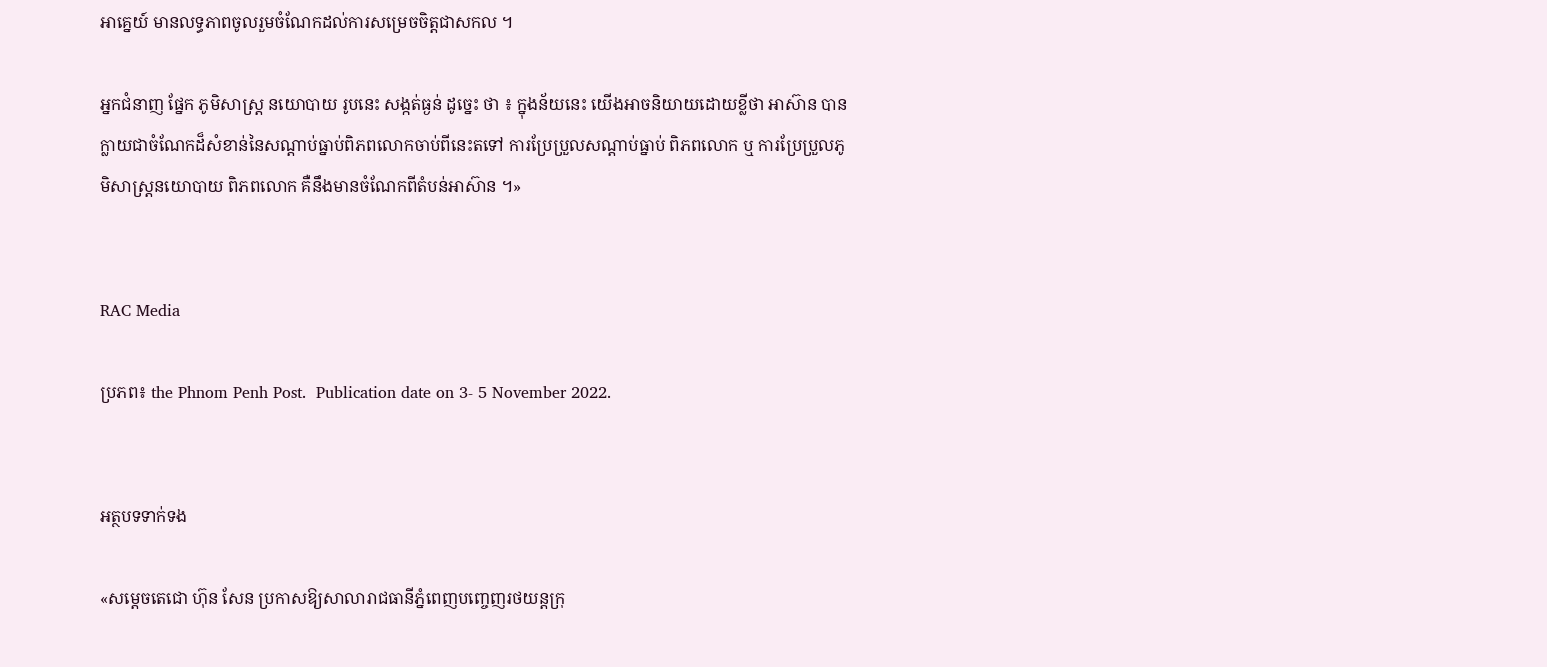អាគ្នេយ៍ មានលទ្ធភាពចូលរួមចំណែកដល់ការសម្រេចចិត្តជាសកល ។

អ្នកជំនាញ ផ្នែក ភូមិសាស្ត្រ នយោបាយ រូបនេះ សង្កត់ធ្ងន់ ដូច្នេះ ថា ៖ ក្នុងន័យនេះ យើងអាចនិយាយដោយខ្លីថា អាស៊ាន បានក្លាយជាចំណែកដ៏សំខាន់នៃសណ្តាប់ធ្នាប់ពិភពលោកចាប់ពីនេះតទៅ ការប្រែប្រួលសណ្តាប់ធ្នាប់ ពិភពលោក ឬ ការប្រែប្រួលភូមិសាស្ត្រនយោបាយ ពិភពលោក គឺនឹងមានចំណែកពីតំបន់អាស៊ាន ។»


RAC Media

ប្រភព៖ the Phnom Penh Post.  Publication date on 3- 5 November 2022.


អត្ថបទទាក់ទង

«សម្តេចតេជោ ហ៊ុន សែន ប្រកាសឱ្យសាលារាជធានីភ្នំពេញបញ្ចេញរថយន្តក្រុ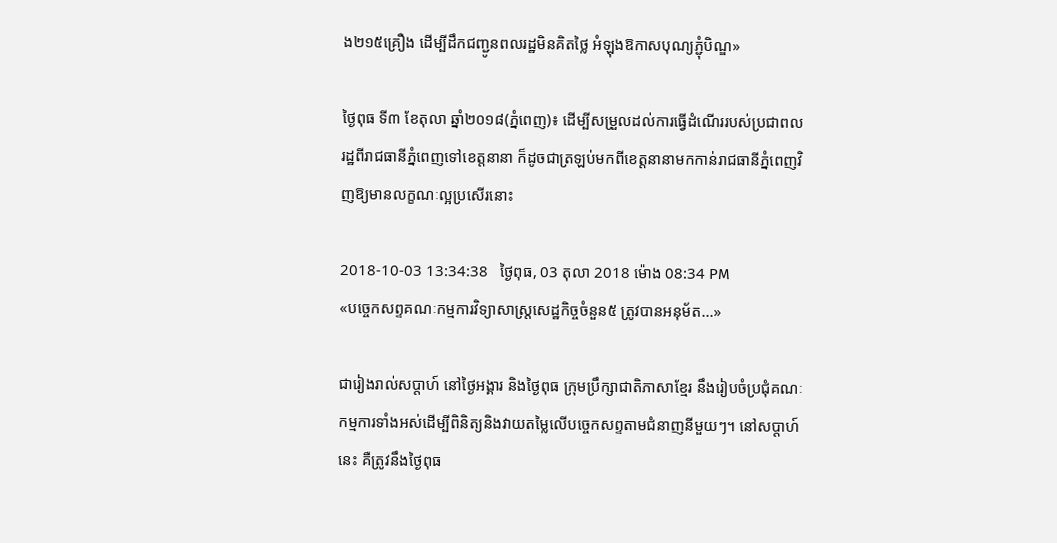ង២១៥គ្រឿង ដើម្បីដឹកជញ្ជូនពលរដ្ឋមិនគិតថ្លៃ អំឡុងឱកាសបុណ្យភ្ជុំបិណ្ឌ»

ថ្ងៃពុធ ទី៣ ខែតុលា ឆ្នាំ២០១៨(ភ្នំពេញ)៖ ដើម្បីសម្រួលដល់ការធ្វើដំណើររបស់ប្រជាពលរដ្ឋពីរាជធានីភ្នំពេញទៅខេត្តនានា ក៏ដូចជាត្រឡប់មកពីខេត្តនានាមកកាន់រាជធានីភ្នំពេញវិញឱ្យមានលក្ខណៈល្អប្រសើរនោះ

2018-10-03 13:34:38   ថ្ងៃពុធ, 03 តុលា 2018 ម៉ោង 08:34 PM
«បច្ចេកសព្ទគណៈកម្មការវិទ្យាសាស្រ្តសេដ្ឋកិច្ចចំនួន៥ ត្រូវបានអនុម័ត...»

ជារៀងរាល់សប្តាហ៍ នៅថ្ងៃអង្គារ និងថ្ងៃពុធ ក្រុមប្រឹក្សាជាតិភាសាខ្មែរ នឹងរៀបចំប្រជុំគណៈកម្មការទាំងអស់ដើម្បីពិនិត្យនិងវាយតម្លៃលើបច្ចេកសព្ទតាមជំនាញនីមួយៗ។ នៅសប្តាហ៍នេះ គឺត្រូវនឹងថ្ងៃពុធ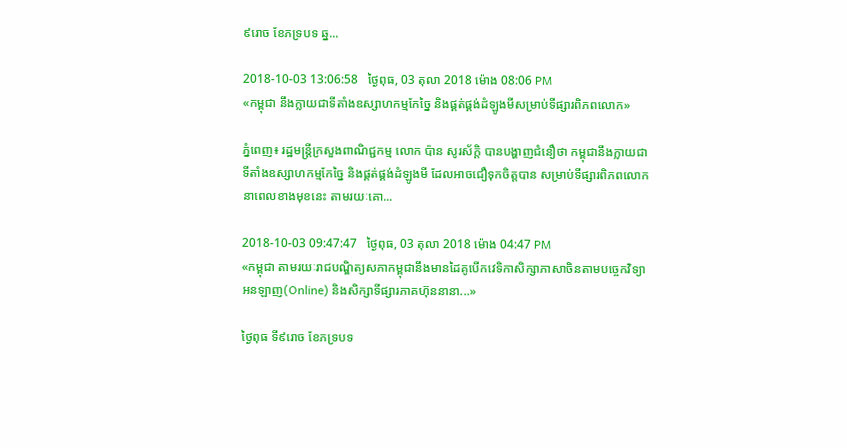៩រោច ខែភទ្របទ ឆ្ន...

2018-10-03 13:06:58   ថ្ងៃពុធ, 03 តុលា 2018 ម៉ោង 08:06 PM
«កម្ពុជា នឹងក្លាយជាទីតាំងឧស្សាហកម្មកែច្នៃ និងផ្គត់ផ្គង់ដំឡូងមីសម្រាប់ទីផ្សារពិភពលោក»

ភ្នំពេញ៖ រដ្ឋមន្ត្រីក្រសួងពាណិជ្ជកម្ម លោក ប៉ាន សូរស័ក្តិ បានបង្ហាញជំនឿថា កម្ពុជានឹងក្លាយជាទីតាំងឧស្សាហកម្មកែច្នៃ និងផ្គត់ផ្គង់ដំឡូងមី ដែលអាចជឿទុកចិត្តបាន សម្រាប់ទីផ្សារពិភពលោកនាពេលខាងមុខនេះ តាមរយៈគោ...

2018-10-03 09:47:47   ថ្ងៃពុធ, 03 តុលា 2018 ម៉ោង 04:47 PM
«កម្ពុជា តាមរយៈរាជបណ្ឌិត្យសភាកម្ពុជានឹងមានដៃគូបើកវេទិកាសិក្សាភាសាចិនតាមបច្ចេកវិទ្យា អនឡាញ(Online) និងសិក្សាទីផ្សារភាគហ៊ុននានា...»

ថ្ងៃពុធ ទី៩រោច ខែភទ្របទ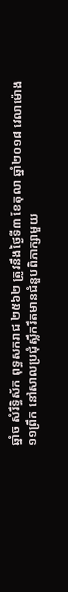ឆ្នាំច សំរឹទ្ធិស័ក ពុទ្ធសករាជ ២៥៦២ ត្រូវនឹងថ្ងៃទី៣ ខែតុលា ឆ្នាំ២០១៨ វេលាម៉ោង ១១ព្រឹក នៅសាលប្រជុំស្លឹករឹតមានជំនួបពិភាក្សាមួយ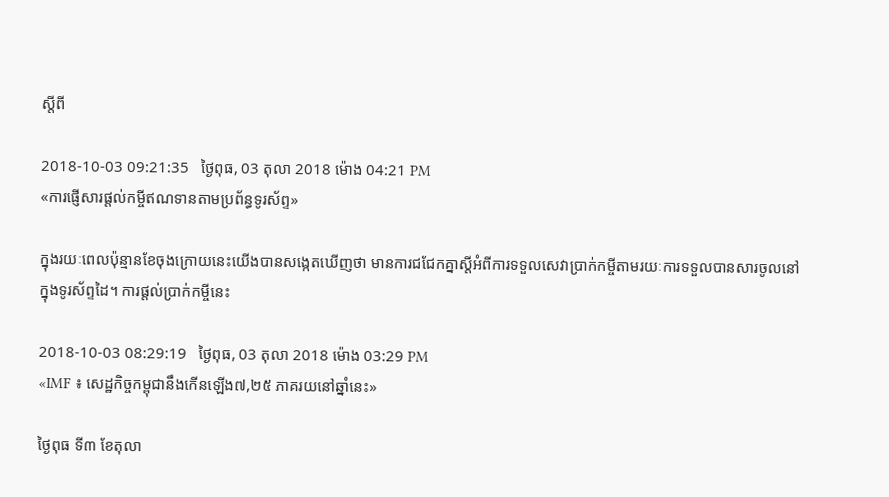ស្ដីពី

2018-10-03 09:21:35   ថ្ងៃពុធ, 03 តុលា 2018 ម៉ោង 04:21 PM
«ការផ្ញើសារផ្តល់កម្ចីឥណទានតាមប្រព័ន្ធទូរស័ព្ទ»

ក្នុងរយៈពេលប៉ុន្មានខែចុងក្រោយនេះយើងបានសង្កេតឃើញថា មានការជជែកគ្នាស្តីអំពីការទទួលសេវាប្រាក់កម្ចីតាមរយៈការទទួលបានសារចូលនៅក្នុងទូរស័ព្ទដៃ។ ការផ្តល់ប្រាក់កម្ចីនេះ

2018-10-03 08:29:19   ថ្ងៃពុធ, 03 តុលា 2018 ម៉ោង 03:29 PM
«IMF ៖ សេដ្ឋកិច្ចកម្ពុជានឹងកើនឡើង៧,២៥ ភាគរយនៅឆ្នាំនេះ»

ថ្ងៃពុធ ទី៣ ខែតុលា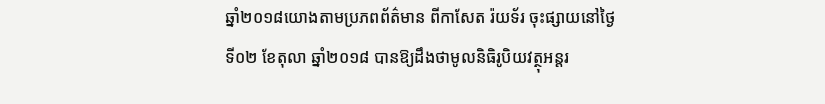ឆ្នាំ២០១៨យោងតាមប្រភពព័ត៌មាន ពីកាសែត រ៉យទ័រ ចុះផ្សាយនៅថ្ងៃទី០២ ខែតុលា ឆ្នាំ២០១៨ បានឱ្យដឹងថាមូលនិធិរូបិយវត្ថុអន្តរ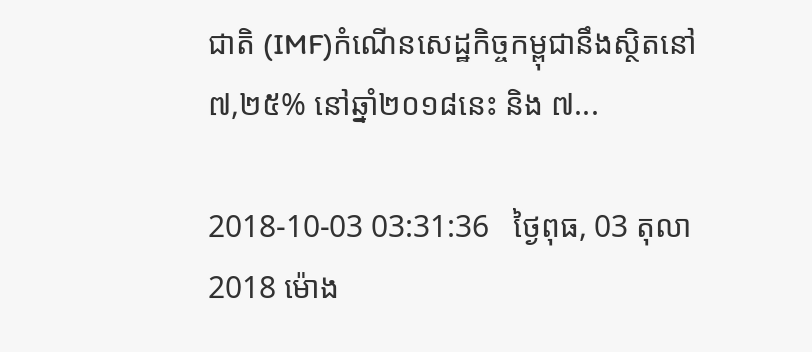ជាតិ (IMF)កំណើនសេដ្ឋកិច្ចកម្ពុជានឹងស្ថិតនៅ ៧,២៥% នៅឆ្នាំ២០១៨នេះ និង ៧...

2018-10-03 03:31:36   ថ្ងៃពុធ, 03 តុលា 2018 ម៉ោង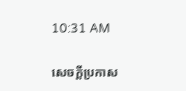10:31 AM

សេចក្តីប្រកាស